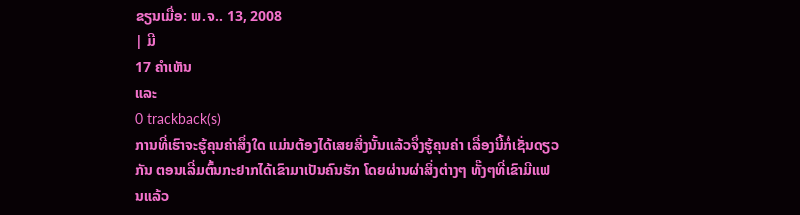ຂຽນເມື່ອ: ພ.ຈ.. 13, 2008
| ມີ
17 ຄຳເຫັນ
ແລະ
0 trackback(s)
ການທີ່ເຮົາຈະຮູ້ຄຸນຄ່າສຶ່ງໃດ ແມ່ນຕ້ອງໄດ້ເສຍສິ່ງນັ້ນແລ້ວຈຶ່ງຮູ້ຄຸນຄ່າ ເລື່ອງນີ້ກໍ່ເຊັ່ນດຽວກັນ ຕອນເລີ່ມຕົ້ນກະຢາກໄດ້ເຂົາມາເປັນຄົນຮັກ ໂດຍຜ່ານຜ່າສິ່ງຕ່າງໆ ທັ໊ງໆທີ່ເຂົາມີແຟນແລ້ວ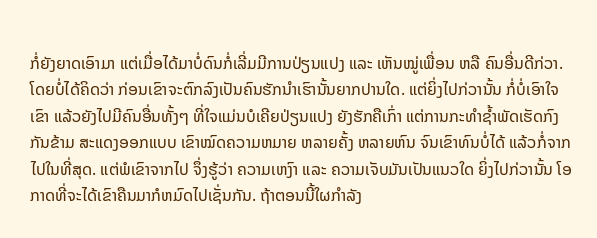ກໍ່ຍັງຍາດເອົາມາ ແຕ່ເມື່ອໄດ້ມາບໍ່ດົນກໍ່ເລີ່ມມີການປ່ຽນແປງ ແລະ ເຫັນໝູ່ເພື່ອນ ຫລື ຄົນອື່ນດີກ່ວາ. ໂດຍບໍ່ໄດ້ຄິດວ່າ ກ່ອນເຂົາຈະຕົກລົງເປັນຄົນຮັກນຳເຮົານັ້ນຍາກປານໃດ. ແຕ່ຍິ່ງໄປກ່ວານັ້ນ ກໍ່ບໍ່ເອົາໃຈເຂົາ ແລ້ວຍັງໄປມີຄົນອື່ນທັ້ງໆ ທີ່ໃຈແມ່ນບໍເຄີຍປ່ຽນແປງ ຍັງຮັກຄືເກົ່າ ແຕ່ການກະທຳຊ້ຳພັດເຮັດກົງກັນຂ້າມ ສະແດງອອກແບບ ເຂົາໝົດຄວາມຫມາຍ ຫລາຍຄັ້ງ ຫລາຍຫົນ ຈົນເຂົາທົນບໍ່ໄດ້ ແລ້ວກໍ່ຈາກໄປໃນທີ່ສຸດ. ແຕ່ພໍເຂົາຈາກໄປ ຈຶ່ງຮູ້ວ່າ ຄວາມເຫງົາ ແລະ ຄວາມເຈັບມັນເປັນແນວໃດ ຍິ່ງໄປກ່ວານັ້ນ ໂອກາດທີ່ຈະໄດ້ເຂົາຄືນມາກໍຫມົດໄປເຊັ່ນກັນ. ຖ້າຕອນນີ້ໃຜກຳລັງ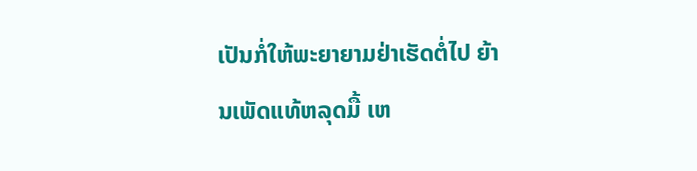ເປັນກໍ່ໃຫ້ພະຍາຍາມຢ່າເຮັດຕໍ່ໄປ ຍ້ານເພັດແທ້ຫລຸດມື້ ເຫ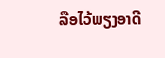ລືອໄວ້ພຽງອາດີ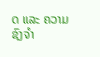ດ ແລະ ຄວາມຊົງຈຳ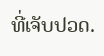ທີ່ເຈັບປວດ.